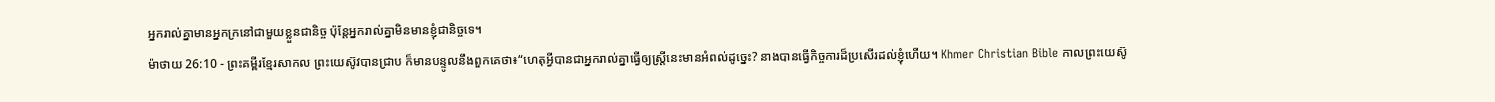អ្នករាល់គ្នាមានអ្នកក្រនៅជាមួយខ្លួនជានិច្ច ប៉ុន្តែអ្នករាល់គ្នាមិនមានខ្ញុំជានិច្ចទេ។
ម៉ាថាយ 26:10 - ព្រះគម្ពីរខ្មែរសាកល ព្រះយេស៊ូវបានជ្រាប ក៏មានបន្ទូលនឹងពួកគេថា៖“ហេតុអ្វីបានជាអ្នករាល់គ្នាធ្វើឲ្យស្ត្រីនេះមានអំពល់ដូច្នេះ? នាងបានធ្វើកិច្ចការដ៏ប្រសើរដល់ខ្ញុំហើយ។ Khmer Christian Bible កាលព្រះយេស៊ូ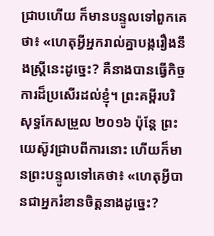ជ្រាបហើយ ក៏មានបន្ទូលទៅពួកគេថា៖ «ហេតុអ្វីអ្នករាល់គ្នាបង្ករឿងនឹងស្ដ្រីនេះដូច្នេះ? គឺនាងបានធ្វើកិច្ចការដ៏ប្រសើរដល់ខ្ញុំ។ ព្រះគម្ពីរបរិសុទ្ធកែសម្រួល ២០១៦ ប៉ុន្តែ ព្រះយេស៊ូវជ្រាបពីការនោះ ហើយក៏មានព្រះបន្ទូលទៅគេថា៖ «ហេតុអ្វីបានជាអ្នករំខានចិត្តនាងដូច្នេះ?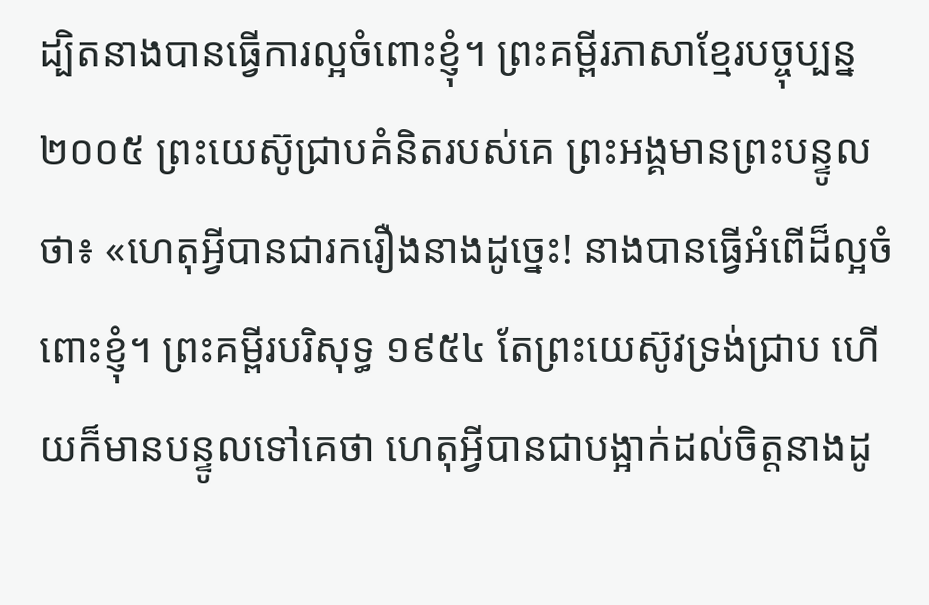ដ្បិតនាងបានធ្វើការល្អចំពោះខ្ញុំ។ ព្រះគម្ពីរភាសាខ្មែរបច្ចុប្បន្ន ២០០៥ ព្រះយេស៊ូជ្រាបគំនិតរបស់គេ ព្រះអង្គមានព្រះបន្ទូលថា៖ «ហេតុអ្វីបានជារករឿងនាងដូច្នេះ! នាងបានធ្វើអំពើដ៏ល្អចំពោះខ្ញុំ។ ព្រះគម្ពីរបរិសុទ្ធ ១៩៥៤ តែព្រះយេស៊ូវទ្រង់ជ្រាប ហើយក៏មានបន្ទូលទៅគេថា ហេតុអ្វីបានជាបង្អាក់ដល់ចិត្តនាងដូ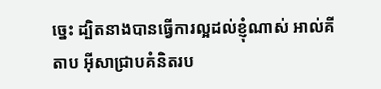ច្នេះ ដ្បិតនាងបានធ្វើការល្អដល់ខ្ញុំណាស់ អាល់គីតាប អ៊ីសាជ្រាបគំនិតរប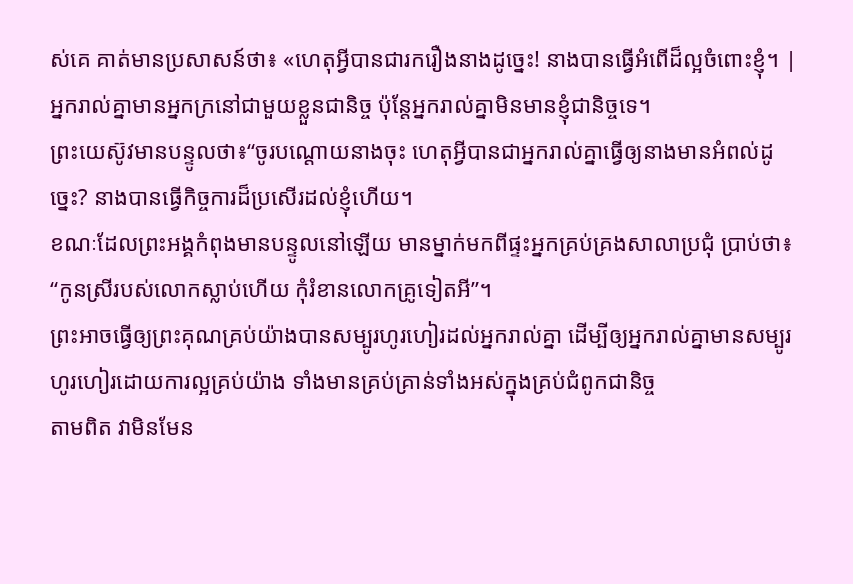ស់គេ គាត់មានប្រសាសន៍ថា៖ «ហេតុអ្វីបានជារករឿងនាងដូច្នេះ! នាងបានធ្វើអំពើដ៏ល្អចំពោះខ្ញុំ។ |
អ្នករាល់គ្នាមានអ្នកក្រនៅជាមួយខ្លួនជានិច្ច ប៉ុន្តែអ្នករាល់គ្នាមិនមានខ្ញុំជានិច្ចទេ។
ព្រះយេស៊ូវមានបន្ទូលថា៖“ចូរបណ្ដោយនាងចុះ ហេតុអ្វីបានជាអ្នករាល់គ្នាធ្វើឲ្យនាងមានអំពល់ដូច្នេះ? នាងបានធ្វើកិច្ចការដ៏ប្រសើរដល់ខ្ញុំហើយ។
ខណៈដែលព្រះអង្គកំពុងមានបន្ទូលនៅឡើយ មានម្នាក់មកពីផ្ទះអ្នកគ្រប់គ្រងសាលាប្រជុំ ប្រាប់ថា៖ “កូនស្រីរបស់លោកស្លាប់ហើយ កុំរំខានលោកគ្រូទៀតអី”។
ព្រះអាចធ្វើឲ្យព្រះគុណគ្រប់យ៉ាងបានសម្បូរហូរហៀរដល់អ្នករាល់គ្នា ដើម្បីឲ្យអ្នករាល់គ្នាមានសម្បូរហូរហៀរដោយការល្អគ្រប់យ៉ាង ទាំងមានគ្រប់គ្រាន់ទាំងអស់ក្នុងគ្រប់ជំពូកជានិច្ច
តាមពិត វាមិនមែន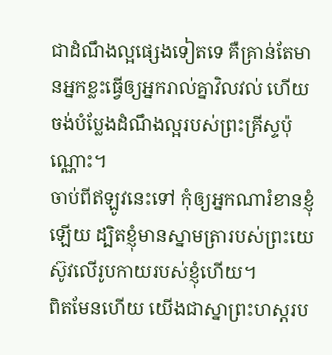ជាដំណឹងល្អផ្សេងទៀតទេ គឺគ្រាន់តែមានអ្នកខ្លះធ្វើឲ្យអ្នករាល់គ្នាវិលវល់ ហើយចង់បំប្លែងដំណឹងល្អរបស់ព្រះគ្រីស្ទប៉ុណ្ណោះ។
ចាប់ពីឥឡូវនេះទៅ កុំឲ្យអ្នកណារំខានខ្ញុំឡើយ ដ្បិតខ្ញុំមានស្នាមត្រារបស់ព្រះយេស៊ូវលើរូបកាយរបស់ខ្ញុំហើយ។
ពិតមែនហើយ យើងជាស្នាព្រះហស្តរប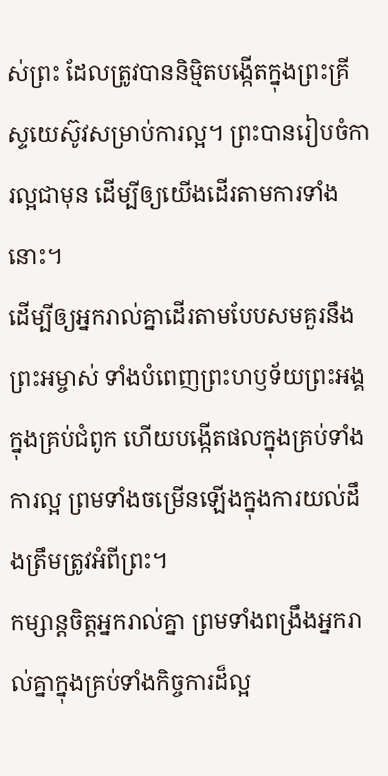ស់ព្រះ ដែលត្រូវបាននិម្មិតបង្កើតក្នុងព្រះគ្រីស្ទយេស៊ូវសម្រាប់ការល្អ។ ព្រះបានរៀបចំការល្អជាមុន ដើម្បីឲ្យយើងដើរតាមការទាំងនោះ។
ដើម្បីឲ្យអ្នករាល់គ្នាដើរតាមបែបសមគួរនឹងព្រះអម្ចាស់ ទាំងបំពេញព្រះហឫទ័យព្រះអង្គក្នុងគ្រប់ជំពូក ហើយបង្កើតផលក្នុងគ្រប់ទាំងការល្អ ព្រមទាំងចម្រើនឡើងក្នុងការយល់ដឹងត្រឹមត្រូវអំពីព្រះ។
កម្សាន្តចិត្តអ្នករាល់គ្នា ព្រមទាំងពង្រឹងអ្នករាល់គ្នាក្នុងគ្រប់ទាំងកិច្ចការដ៏ល្អ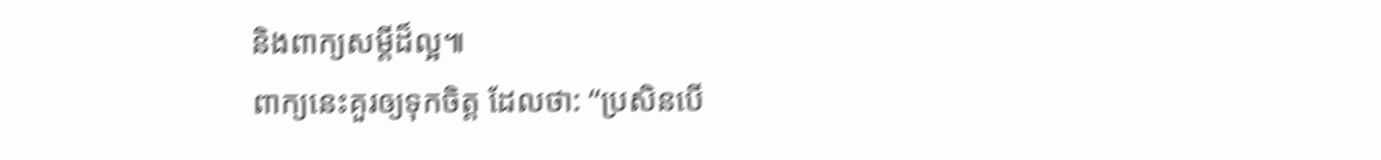និងពាក្យសម្ដីដ៏ល្អ៕
ពាក្យនេះគួរឲ្យទុកចិត្ត ដែលថា: “ប្រសិនបើ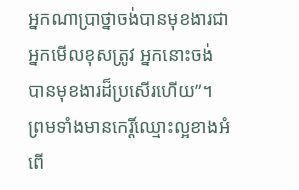អ្នកណាប្រាថ្នាចង់បានមុខងារជាអ្នកមើលខុសត្រូវ អ្នកនោះចង់បានមុខងារដ៏ប្រសើរហើយ”។
ព្រមទាំងមានកេរ្តិ៍ឈ្មោះល្អខាងអំពើ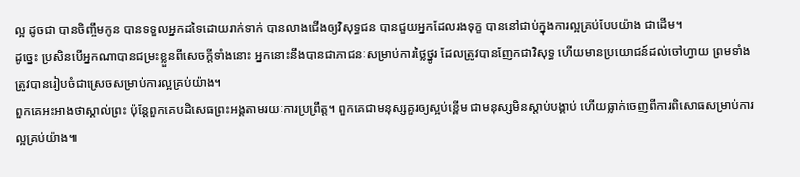ល្អ ដូចជា បានចិញ្ចឹមកូន បានទទួលអ្នកដទៃដោយរាក់ទាក់ បានលាងជើងឲ្យវិសុទ្ធជន បានជួយអ្នកដែលរងទុក្ខ បាននៅជាប់ក្នុងការល្អគ្រប់បែបយ៉ាង ជាដើម។
ដូច្នេះ ប្រសិនបើអ្នកណាបានជម្រះខ្លួនពីសេចក្ដីទាំងនោះ អ្នកនោះនឹងបានជាភាជនៈសម្រាប់ការថ្លៃថ្នូរ ដែលត្រូវបានញែកជាវិសុទ្ធ ហើយមានប្រយោជន៍ដល់ចៅហ្វាយ ព្រមទាំងត្រូវបានរៀបចំជាស្រេចសម្រាប់ការល្អគ្រប់យ៉ាង។
ពួកគេអះអាងថាស្គាល់ព្រះ ប៉ុន្តែពួកគេបដិសេធព្រះអង្គតាមរយៈការប្រព្រឹត្ត។ ពួកគេជាមនុស្សគួរឲ្យស្អប់ខ្ពើម ជាមនុស្សមិនស្ដាប់បង្គាប់ ហើយធ្លាក់ចេញពីការពិសោធសម្រាប់ការល្អគ្រប់យ៉ាង៕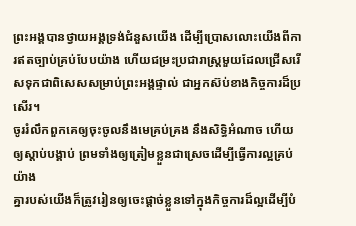ព្រះអង្គបានថ្វាយអង្គទ្រង់ជំនួសយើង ដើម្បីប្រោសលោះយើងពីការឥតច្បាប់គ្រប់បែបយ៉ាង ហើយជម្រះប្រជារាស្ត្រមួយដែលជ្រើសរើសទុកជាពិសេសសម្រាប់ព្រះអង្គផ្ទាល់ ជាអ្នកស៊ប់ខាងកិច្ចការដ៏ប្រសើរ។
ចូររំលឹកពួកគេឲ្យចុះចូលនឹងមេគ្រប់គ្រង នឹងសិទ្ធិអំណាច ហើយឲ្យស្ដាប់បង្គាប់ ព្រមទាំងឲ្យត្រៀមខ្លួនជាស្រេចដើម្បីធ្វើការល្អគ្រប់យ៉ាង
គ្នារបស់យើងក៏ត្រូវរៀនឲ្យចេះផ្ដាច់ខ្លួនទៅក្នុងកិច្ចការដ៏ល្អដើម្បីបំ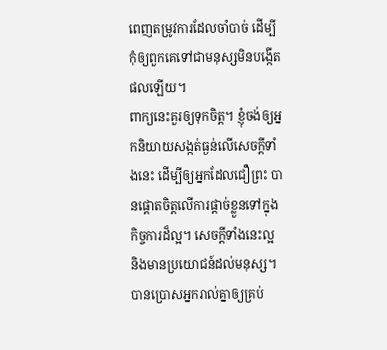ពេញតម្រូវការដែលចាំបាច់ ដើម្បីកុំឲ្យពួកគេទៅជាមនុស្សមិនបង្កើតផលឡើយ។
ពាក្យនេះគួរឲ្យទុកចិត្ត។ ខ្ញុំចង់ឲ្យអ្នកនិយាយសង្កត់ធ្ងន់លើសេចក្ដីទាំងនេះ ដើម្បីឲ្យអ្នកដែលជឿព្រះ បានផ្ដោតចិត្តលើការផ្ដាច់ខ្លួនទៅក្នុងកិច្ចការដ៏ល្អ។ សេចក្ដីទាំងនេះល្អ និងមានប្រយោជន៍ដល់មនុស្ស។
បានប្រោសអ្នករាល់គ្នាឲ្យគ្រប់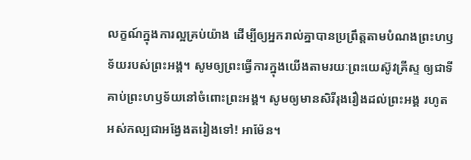លក្ខណ៍ក្នុងការល្អគ្រប់យ៉ាង ដើម្បីឲ្យអ្នករាល់គ្នាបានប្រព្រឹត្តតាមបំណងព្រះហឫទ័យរបស់ព្រះអង្គ។ សូមឲ្យព្រះធ្វើការក្នុងយើងតាមរយៈព្រះយេស៊ូវគ្រីស្ទ ឲ្យជាទីគាប់ព្រះហឫទ័យនៅចំពោះព្រះអង្គ។ សូមឲ្យមានសិរីរុងរឿងដល់ព្រះអង្គ រហូតអស់កល្បជាអង្វែងតរៀងទៅ! អាម៉ែន។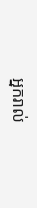អ្នករាល់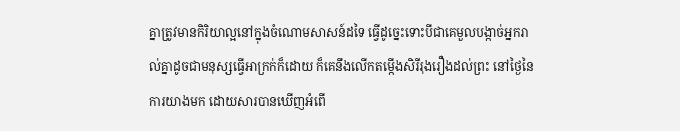គ្នាត្រូវមានកិរិយាល្អនៅក្នុងចំណោមសាសន៍ដទៃ ធ្វើដូច្នេះទោះបីជាគេមួលបង្កាច់អ្នករាល់គ្នាដូចជាមនុស្សធ្វើអាក្រក់ក៏ដោយ ក៏គេនឹងលើកតម្កើងសិរីរុងរឿងដល់ព្រះ នៅថ្ងៃនៃការយាងមក ដោយសារបានឃើញអំពើ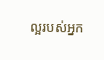ល្អរបស់អ្នក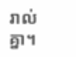រាល់គ្នា។